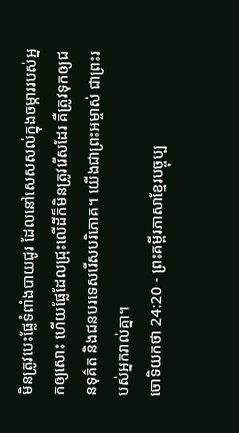មិនត្រូវបេះផ្លែទំពាំងបាយជូរ ដែលនៅសេសសល់ក្នុងចម្ការរបស់អ្នកឲ្យសោះ ហើយផ្លែដែលជ្រុះលើដីក៏មិនត្រូវរើសដែរ គឺត្រូវទុកឲ្យជនទុគ៌ត និងជនបរទេសរើសបរិភោគ។ យើងជាព្រះអម្ចាស់ ជាព្រះរបស់អ្នករាល់គ្នា។
ចោទិយកថា 24:20 - ព្រះគម្ពីរភាសាខ្មែរបច្ចុប្ប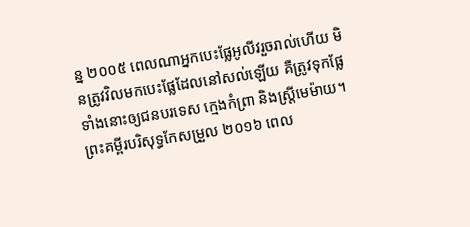ន្ន ២០០៥ ពេលណាអ្នកបេះផ្លែអូលីវរួចរាល់ហើយ មិនត្រូវវិលមកបេះផ្លែដែលនៅសល់ឡើយ គឺត្រូវទុកផ្លែទាំងនោះឲ្យជនបរទេស ក្មេងកំព្រា និងស្ត្រីមេម៉ាយ។ ព្រះគម្ពីរបរិសុទ្ធកែសម្រួល ២០១៦ ពេល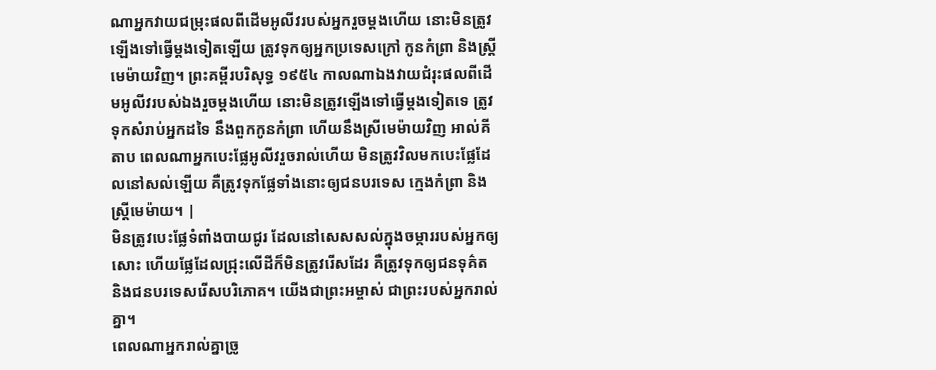ណាអ្នកវាយជម្រុះផលពីដើមអូលីវរបស់អ្នករួចម្តងហើយ នោះមិនត្រូវឡើងទៅធ្វើម្តងទៀតឡើយ ត្រូវទុកឲ្យអ្នកប្រទេសក្រៅ កូនកំព្រា និងស្រ្ដីមេម៉ាយវិញ។ ព្រះគម្ពីរបរិសុទ្ធ ១៩៥៤ កាលណាឯងវាយជំរុះផលពីដើមអូលីវរបស់ឯងរួចម្តងហើយ នោះមិនត្រូវឡើងទៅធ្វើម្តងទៀតទេ ត្រូវទុកសំរាប់អ្នកដទៃ នឹងពួកកូនកំព្រា ហើយនឹងស្រីមេម៉ាយវិញ អាល់គីតាប ពេលណាអ្នកបេះផ្លែអូលីវរួចរាល់ហើយ មិនត្រូវវិលមកបេះផ្លែដែលនៅសល់ឡើយ គឺត្រូវទុកផ្លែទាំងនោះឲ្យជនបរទេស ក្មេងកំព្រា និងស្ត្រីមេម៉ាយ។ |
មិនត្រូវបេះផ្លែទំពាំងបាយជូរ ដែលនៅសេសសល់ក្នុងចម្ការរបស់អ្នកឲ្យសោះ ហើយផ្លែដែលជ្រុះលើដីក៏មិនត្រូវរើសដែរ គឺត្រូវទុកឲ្យជនទុគ៌ត និងជនបរទេសរើសបរិភោគ។ យើងជាព្រះអម្ចាស់ ជាព្រះរបស់អ្នករាល់គ្នា។
ពេលណាអ្នករាល់គ្នាច្រូ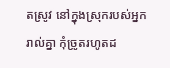តស្រូវ នៅក្នុងស្រុករបស់អ្នករាល់គ្នា កុំច្រូតរហូតដ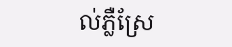ល់ភ្លឺស្រែ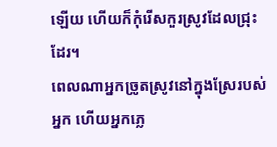ឡើយ ហើយក៏កុំរើសកួរស្រូវដែលជ្រុះដែរ។
ពេលណាអ្នកច្រូតស្រូវនៅក្នុងស្រែរបស់អ្នក ហើយអ្នកភ្លេ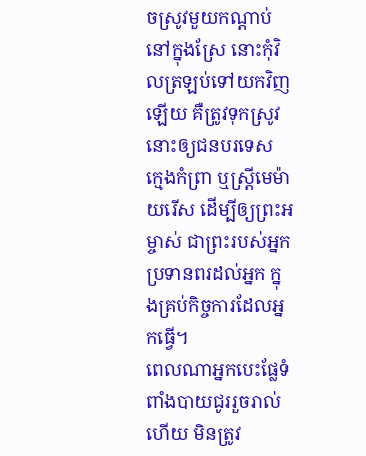ចស្រូវមួយកណ្ដាប់នៅក្នុងស្រែ នោះកុំវិលត្រឡប់ទៅយកវិញឡើយ គឺត្រូវទុកស្រូវនោះឲ្យជនបរទេស ក្មេងកំព្រា ឬស្ត្រីមេម៉ាយរើស ដើម្បីឲ្យព្រះអម្ចាស់ ជាព្រះរបស់អ្នក ប្រទានពរដល់អ្នក ក្នុងគ្រប់កិច្ចការដែលអ្នកធ្វើ។
ពេលណាអ្នកបេះផ្លែទំពាំងបាយជូររួចរាល់ហើយ មិនត្រូវ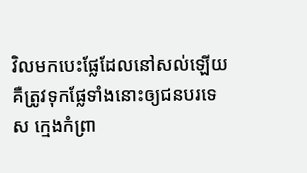វិលមកបេះផ្លែដែលនៅសល់ឡើយ គឺត្រូវទុកផ្លែទាំងនោះឲ្យជនបរទេស ក្មេងកំព្រា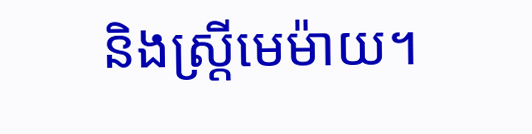និងស្ត្រីមេម៉ាយ។